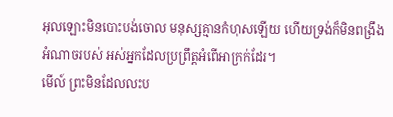អុលឡោះមិនបោះបង់ចោល មនុស្សគ្មានកំហុសឡើយ ហើយទ្រង់ក៏មិនពង្រឹងអំណាចរបស់ អស់អ្នកដែលប្រព្រឹត្តអំពើអាក្រក់ដែរ។
មើល៍ ព្រះមិនដែលលះប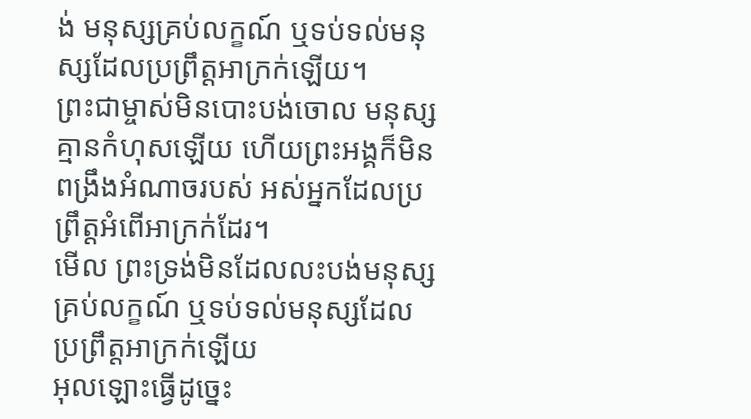ង់ មនុស្សគ្រប់លក្ខណ៍ ឬទប់ទល់មនុស្សដែលប្រព្រឹត្តអាក្រក់ឡើយ។
ព្រះជាម្ចាស់មិនបោះបង់ចោល មនុស្សគ្មានកំហុសឡើយ ហើយព្រះអង្គក៏មិនពង្រឹងអំណាចរបស់ អស់អ្នកដែលប្រព្រឹត្តអំពើអាក្រក់ដែរ។
មើល ព្រះទ្រង់មិនដែលលះបង់មនុស្សគ្រប់លក្ខណ៍ ឬទប់ទល់មនុស្សដែលប្រព្រឹត្តអាក្រក់ឡើយ
អុលឡោះធ្វើដូច្នេះ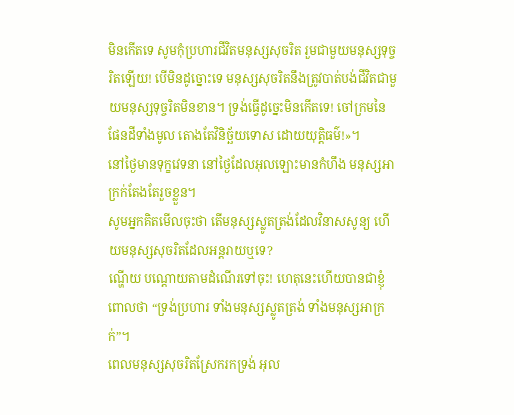មិនកើតទេ សូមកុំប្រហារជីវិតមនុស្សសុចរិត រួមជាមួយមនុស្សទុច្ចរិតឡើយ! បើមិនដូច្នោះទេ មនុស្សសុចរិតនឹងត្រូវបាត់បង់ជីវិតជាមួយមនុស្សទុច្ចរិតមិនខាន។ ទ្រង់ធ្វើដូច្នេះមិនកើតទេ! ចៅក្រមនៃផែនដីទាំងមូល តោងតែវិនិច្ឆ័យទោស ដោយយុត្តិធម៌!»។
នៅថ្ងៃមានទុក្ខវេទនា នៅថ្ងៃដែលអុលឡោះមានកំហឹង មនុស្សអាក្រក់តែងតែរួចខ្លួន។
សូមអ្នកគិតមើលចុះថា តើមនុស្សស្លូតត្រង់ដែលវិនាសសូន្យ ហើយមនុស្សសុចរិតដែលអន្តរាយឬទេ?
ណ្ហើយ បណ្ដោយតាមដំណើរទៅចុះ! ហេតុនេះហើយបានជាខ្ញុំពោលថា “ទ្រង់ប្រហារ ទាំងមនុស្សស្លូតត្រង់ ទាំងមនុស្សអាក្រក់”។
ពេលមនុស្សសុចរិតស្រែករកទ្រង់ អុល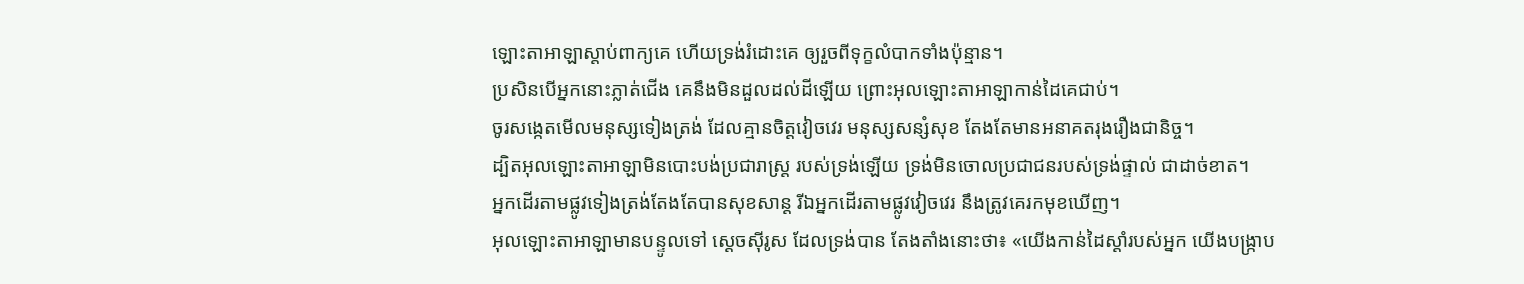ឡោះតាអាឡាស្តាប់ពាក្យគេ ហើយទ្រង់រំដោះគេ ឲ្យរួចពីទុក្ខលំបាកទាំងប៉ុន្មាន។
ប្រសិនបើអ្នកនោះភ្លាត់ជើង គេនឹងមិនដួលដល់ដីឡើយ ព្រោះអុលឡោះតាអាឡាកាន់ដៃគេជាប់។
ចូរសង្កេតមើលមនុស្សទៀងត្រង់ ដែលគ្មានចិត្តវៀចវេរ មនុស្សសន្សំសុខ តែងតែមានអនាគតរុងរឿងជានិច្ច។
ដ្បិតអុលឡោះតាអាឡាមិនបោះបង់ប្រជារាស្ត្រ របស់ទ្រង់ឡើយ ទ្រង់មិនចោលប្រជាជនរបស់ទ្រង់ផ្ទាល់ ជាដាច់ខាត។
អ្នកដើរតាមផ្លូវទៀងត្រង់តែងតែបានសុខសាន្ត រីឯអ្នកដើរតាមផ្លូវវៀចវេរ នឹងត្រូវគេរកមុខឃើញ។
អុលឡោះតាអាឡាមានបន្ទូលទៅ ស្ដេចស៊ីរូស ដែលទ្រង់បាន តែងតាំងនោះថា៖ «យើងកាន់ដៃស្ដាំរបស់អ្នក យើងបង្ក្រាប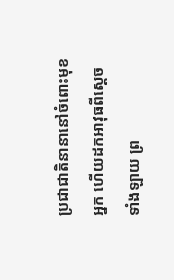ប្រជាជាតិនានានៅចំពោះមុខអ្នក ហើយដកអាវុធពីស្ដេចទាំងឡាយ ព្រ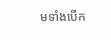មទាំងបើក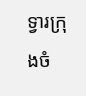ទ្វារក្រុងចំ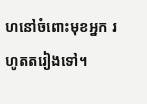ហនៅចំពោះមុខអ្នក រហូតតរៀងទៅ។